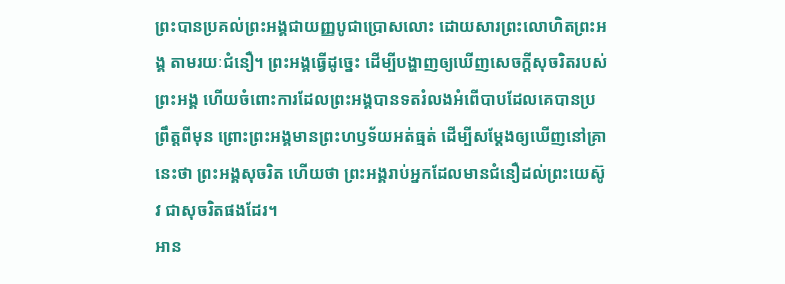ព្រះបានប្រគល់ព្រះអង្គជាយញ្ញបូជាប្រោសលោះ ដោយសារព្រះលោហិតព្រះអង្គ តាមរយៈជំនឿ។ ព្រះអង្គធ្វើដូច្នេះ ដើម្បីបង្ហាញឲ្យឃើញសេចក្តីសុចរិតរបស់ព្រះអង្គ ហើយចំពោះការដែលព្រះអង្គបានទតរំលងអំពើបាបដែលគេបានប្រព្រឹត្តពីមុន ព្រោះព្រះអង្គមានព្រះហឫទ័យអត់ធ្មត់ ដើម្បីសម្ដែងឲ្យឃើញនៅគ្រានេះថា ព្រះអង្គសុចរិត ហើយថា ព្រះអង្គរាប់អ្នកដែលមានជំនឿដល់ព្រះយេស៊ូវ ជាសុចរិតផងដែរ។
អាន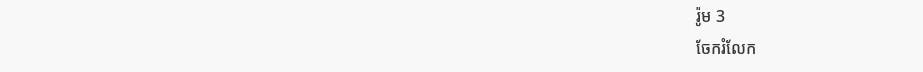រ៉ូម 3
ចែករំលែក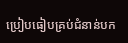ប្រៀបធៀបគ្រប់ជំនាន់បក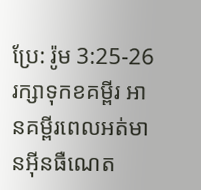ប្រែ: រ៉ូម 3:25-26
រក្សាទុកខគម្ពីរ អានគម្ពីរពេលអត់មានអ៊ីនធឺណេត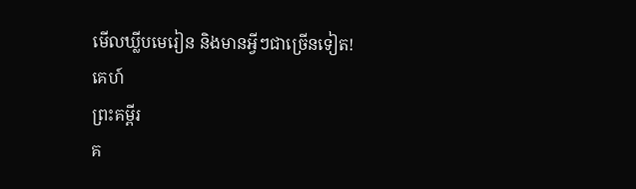មើលឃ្លីបមេរៀន និងមានអ្វីៗជាច្រើនទៀត!
គេហ៍
ព្រះគម្ពីរ
គ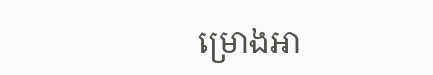ម្រោងអា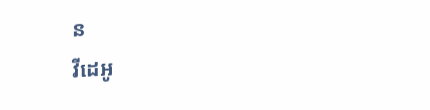ន
វីដេអូ